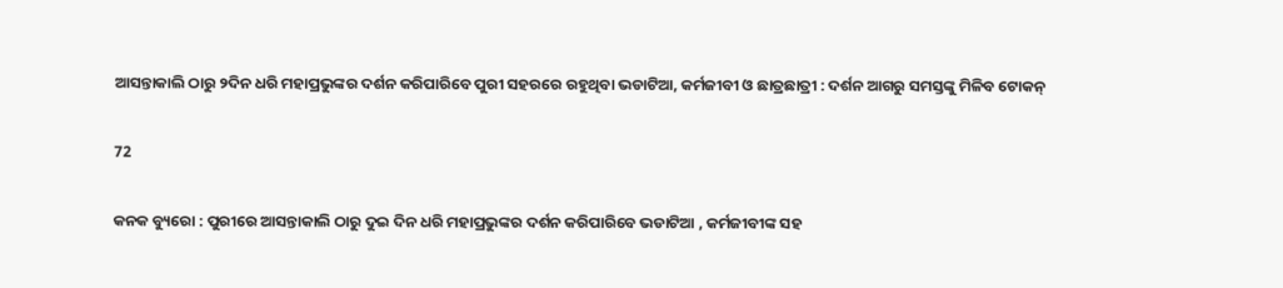ଆସନ୍ତାକାଲି ଠାରୁ ୨ଦିନ ଧରି ମହାପ୍ରଭୁଙ୍କର ଦର୍ଶନ କରିପାରିବେ ପୁରୀ ସହରରେ ରହୁଥିବା ଭଡାଟିଆ, କର୍ମଜୀବୀ ଓ ଛାତ୍ରଛାତ୍ରୀ : ଦର୍ଶନ ଆଗରୁ ସମସ୍ତଙ୍କୁ ମିଳିବ ଟୋକନ୍

72

କନକ ବ୍ୟୁରୋ : ପୁରୀରେ ଆସନ୍ତାକାଲି ଠାରୁ ଦୁଇ ଦିନ ଧରି ମହାପ୍ରଭୁଙ୍କର ଦର୍ଶନ କରିପାରିବେ ଭଡାଟିଆ , କର୍ମଜୀବୀଙ୍କ ସହ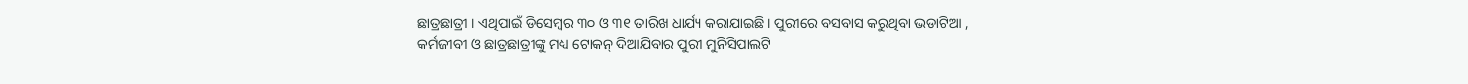ଛାତ୍ରଛାତ୍ରୀ । ଏଥିପାଇଁ ଡିସେମ୍ୱର ୩୦ ଓ ୩୧ ତାରିଖ ଧାର୍ଯ୍ୟ କରାଯାଇଛି । ପୁରୀରେ ବସବାସ କରୁଥିବା ଭଡାଟିଆ , କର୍ମଜୀବୀ ଓ ଛାତ୍ରଛାତ୍ରୀଙ୍କୁ ମଧ୍ୟ ଟୋକନ୍ ଦିଆଯିବାର ପୁରୀ ମୁନିସିପାଲଟି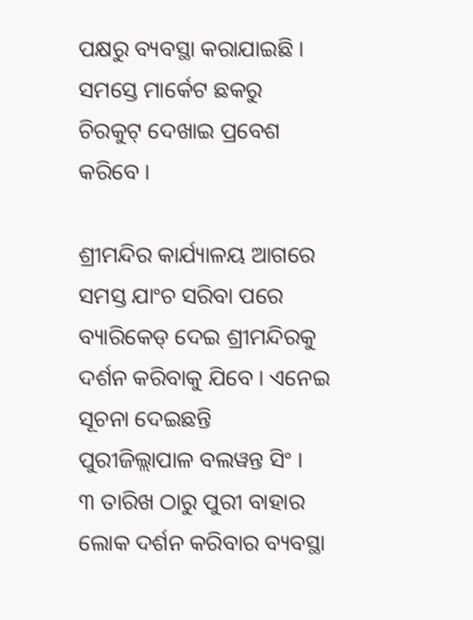ପକ୍ଷରୁ ବ୍ୟବସ୍ଥା କରାଯାଇଛି । ସମସ୍ତେ ମାର୍କେଟ ଛକରୁ ଚିରକୁଟ୍ ଦେଖାଇ ପ୍ରବେଶ କରିବେ ।

ଶ୍ରୀମନ୍ଦିର କାର୍ଯ୍ୟାଳୟ ଆଗରେ ସମସ୍ତ ଯାଂଚ ସରିବା ପରେ ବ୍ୟାରିକେଡ୍ ଦେଇ ଶ୍ରୀମନ୍ଦିରକୁ ଦର୍ଶନ କରିବାକୁ ଯିବେ । ଏନେଇ ସୂଚନା ଦେଇଛନ୍ତି ପୁରୀଜିଲ୍ଲାପାଳ ବଲୱନ୍ତ ସିଂ ।  ୩ ତାରିଖ ଠାରୁ ପୁରୀ ବାହାର ଲୋକ ଦର୍ଶନ କରିବାର ବ୍ୟବସ୍ଥା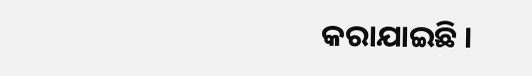କରାଯାଇଛି ।